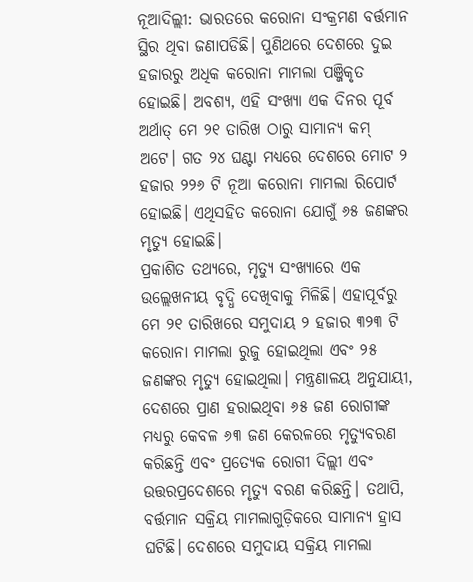ନୂଆଦିଲ୍ଲୀ: ଭାରତରେ କରୋନା ସଂକ୍ରମଣ ବର୍ତ୍ତମାନ ସ୍ଥିର ଥିବା ଜଣାପଡିଛି। ପୁଣିଥରେ ଦେଶରେ ଦୁଇ ହଜାରରୁ ଅଧିକ କରୋନା ମାମଲା ପଞ୍ଜିକୃତ ହୋଇଛି। ଅବଶ୍ୟ, ଏହି ସଂଖ୍ୟା ଏକ ଦିନର ପୂର୍ବ ଅର୍ଥାତ୍ ମେ ୨୧ ତାରିଖ ଠାରୁ ସାମାନ୍ୟ କମ୍ ଅଟେ। ଗତ ୨୪ ଘଣ୍ଟା ମଧ୍ୟରେ ଦେଶରେ ମୋଟ ୨ ହଜାର ୨୨୬ ଟି ନୂଆ କରୋନା ମାମଲା ରିପୋର୍ଟ ହୋଇଛି। ଏଥିସହିତ କରୋନା ଯୋଗୁଁ ୬୫ ଜଣଙ୍କର ମୃତ୍ୟୁ ହୋଇଛି।
ପ୍ରକାଶିତ ତଥ୍ୟରେ, ମୃତ୍ୟୁ ସଂଖ୍ୟାରେ ଏକ ଉଲ୍ଲେଖନୀୟ ବୃଦ୍ଧି ଦେଖିବାକୁ ମିଳିଛି। ଏହାପୂର୍ବରୁ ମେ ୨୧ ତାରିଖରେ ସମୁଦାୟ ୨ ହଜାର ୩୨୩ ଟି କରୋନା ମାମଲା ରୁଜୁ ହୋଇଥିଲା ଏବଂ ୨୫ ଜଣଙ୍କର ମୃତ୍ୟୁ ହୋଇଥିଲା। ମନ୍ତ୍ରଣାଳୟ ଅନୁଯାୟୀ, ଦେଶରେ ପ୍ରାଣ ହରାଇଥିବା ୬୫ ଜଣ ରୋଗୀଙ୍କ ମଧ୍ୟରୁ କେବଳ ୬୩ ଜଣ କେରଳରେ ମୃତ୍ୟୁବରଣ କରିଛନ୍ତି ଏବଂ ପ୍ରତ୍ୟେକ ରୋଗୀ ଦିଲ୍ଲୀ ଏବଂ ଉତ୍ତରପ୍ରଦେଶରେ ମୃତ୍ୟୁ ବରଣ କରିଛନ୍ତି। ତଥାପି, ବର୍ତ୍ତମାନ ସକ୍ରିୟ ମାମଲାଗୁଡ଼ିକରେ ସାମାନ୍ୟ ହ୍ରାସ ଘଟିଛି। ଦେଶରେ ସମୁଦାୟ ସକ୍ରିୟ ମାମଲା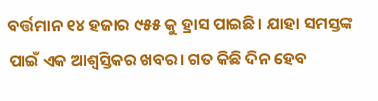ବର୍ତ୍ତମାନ ୧୪ ହଜାର ୯୫୫ କୁ ହ୍ରାସ ପାଇଛି। ଯାହା ସମସ୍ତଙ୍କ ପାଇଁ ଏକ ଆଶ୍ବସ୍ତିକର ଖବର। ଗତ କିଛି ଦିନ ହେବ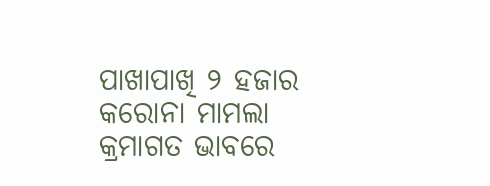ପାଖାପାଖି ୨ ହଜାର କରୋନା ମାମଲା କ୍ରମାଗତ ଭାବରେ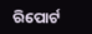ରିପୋର୍ଟ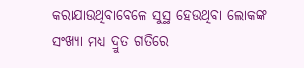କରାଯାଉଥିବାବେଳେ ସୁସ୍ଥ ହେଉଥିବା ଲୋକଙ୍କ ସଂଖ୍ୟା ମଧ୍ୟ ଦ୍ରୁତ ଗତିରେ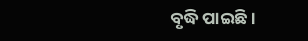ବୃଦ୍ଧି ପାଇଛି।